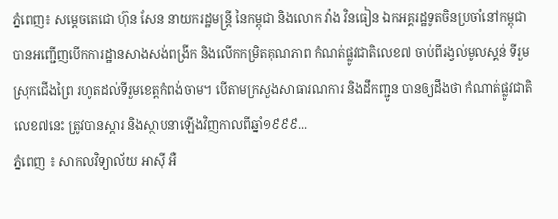ភ្នំពេញ៖ សម្ដេចតេជោ ហ៊ុន សែន នាយករដ្ឋមន្ត្រី នៃកម្ពុជា និងលោក វ៉ាង វិនធៀន ឯកអគ្គរដ្ឋទូតចិនប្រចាំនៅកម្ពុជា បានអញ្ជើញបើកការដ្ឋានសាងសង់ពង្រីក និងលើកកម្រិតគុណភាព កំណត់ផ្លូវជាតិលេខ៧ ចាប់ពីរង្វល់មូលស្គន់ ទីរួមស្រុកជើងព្រៃ រហូតដល់ទីរួមខេត្តកំពង់ចាម។ បើតាមក្រសួងសាធារណការ និងដឹកញ្ជូន បានឲ្យដឹងថា កំណាត់ផ្លូវជាតិលេខ៧នេះ ត្រូវបានស្តារ និងស្ថាបនាឡើងវិញកាលពីឆ្នាំ១៩៩៩...
ភ្នំពេញ ៖ សាកលវិទ្យាល័យ អាស៊ី អឺ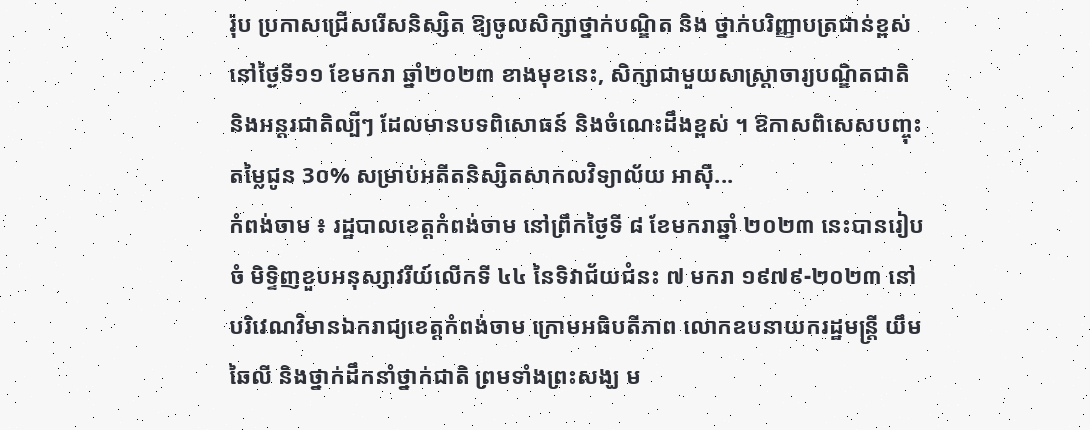រ៉ុប ប្រកាសជ្រើសរើសនិស្សិត ឱ្យចូលសិក្សាថ្នាក់បណ្ឌិត និង ថ្នាក់បរិញ្ញាបត្រជាន់ខ្ពស់ នៅថ្ងៃទី១១ ខែមករា ឆ្នាំ២០២៣ ខាងមុខនេះ, សិក្សាជាមួយសាស្រ្តាចារ្យបណ្ឌិតជាតិ និងអន្តរជាតិល្បីៗ ដែលមានបទពិសោធន៍ និងចំណេះដឹងខ្ពស់ ។ ឱកាសពិសេសបញ្ចុះតម្លៃជូន 3០% សម្រាប់អតីតនិស្សិតសាកលវិទ្យាល័យ អាស៊ី...
កំពង់ចាម ៖ រដ្ឋបាលខេត្តកំពង់ចាម នៅព្រឹកថ្ងៃទី ៨ ខែមករាឆ្នាំ ២០២៣ នេះបានរៀបចំ មិទ្ទិញខួបអនុស្សាវរីយ៍លើកទី ៤៤ នៃទិវាជ័យជំនះ ៧ មករា ១៩៧៩-២០២៣ នៅបរិវេណវិមានឯករាជ្យខេត្តកំពង់ចាម ក្រោមអធិបតីភាព លោកឧបនាយករដ្ឋមន្ត្រី យឹម ឆៃលី និងថ្នាក់ដឹកនាំថ្នាក់ជាតិ ព្រមទាំងព្រះសង្ឃ ម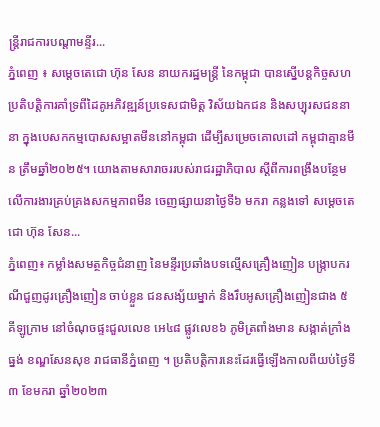ន្ត្រីរាជការបណ្ដាមន្ទីរ...
ភ្នំពេញ ៖ សម្ដេចតេជោ ហ៊ុន សែន នាយករដ្ឋមន្ដ្រី នៃកម្ពុជា បានស្នើបន្ដកិច្ចសហប្រតិបត្តិការគាំទ្រពីដៃគូអភិវឌ្ឍន៍ប្រទេសជាមិត្ត វិស័យឯកជន និងសប្បុរសជននានា ក្នុងបេសកកម្មបោសសម្អាតមីននៅកម្ពុជា ដើម្បីសម្រេចគោលដៅ កម្ពុជាគ្មានមីន ត្រឹមឆ្នាំ២០២៥។ យោងតាមសារាចររបស់រាជរដ្ឋាភិបាល ស្ដីពីការពង្រឹងបន្ថែមលើការងារគ្រប់គ្រងសកម្មភាពមីន ចេញផ្សាយនាថ្ងៃទី៦ មករា កន្លងទៅ សម្ដេចតេជោ ហ៊ុន សែន...
ភ្នំពេញ៖ កម្លាំងសមត្ថកិច្ចជំនាញ នៃមន្ទីរប្រឆាំងបទល្មើសគ្រឿងញៀន បង្ក្រាបករណីជួញដូរគ្រឿងញៀន ចាប់ខ្លួន ជនសង្ស័យម្នាក់ និងរឹបអូសគ្រឿងញៀនជាង ៥ គីឡូក្រាម នៅចំណុចផ្ទះជួលលេខ អេ៤៨ ផ្លូវលេខ៦ ភូមិត្រពាំងមាន សង្កាត់ក្រាំងធ្នង់ ខណ្ឌសែនសុខ រាជធានីភ្នំពេញ ។ ប្រតិបត្តិការនេះដែរធ្វេីឡេីងកាលពីយប់ថ្ងៃទី៣ ខែមករា ឆ្នាំ២០២៣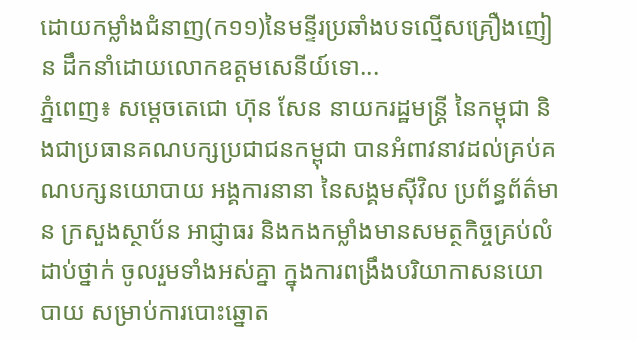ដោយកម្លាំងជំនាញ(ក១១)នៃមន្ទីរប្រឆាំងបទល្មើសគ្រឿងញៀន ដឹកនាំដោយលោកឧត្តមសេនីយ៍ទោ...
ភ្នំពេញ៖ សម្ដេចតេជោ ហ៊ុន សែន នាយករដ្ឋមន្ដ្រី នៃកម្ពុជា និងជាប្រធានគណបក្សប្រជាជនកម្ពុជា បានអំពាវនាវដល់គ្រប់គណបក្សនយោបាយ អង្គការនានា នៃសង្គមស៊ីវិល ប្រព័ន្ធព័ត៌មាន ក្រសួងស្ថាប័ន អាជ្ញាធរ និងកងកម្លាំងមានសមត្ថកិច្ចគ្រប់លំដាប់ថ្នាក់ ចូលរួមទាំងអស់គ្នា ក្នុងការពង្រឹងបរិយាកាសនយោបាយ សម្រាប់ការបោះឆ្នោត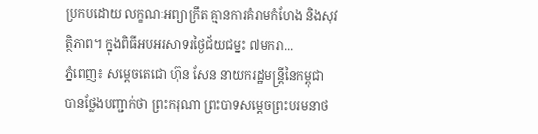ប្រកបដោយ លក្ខណៈអព្យាក្រឹត គ្មានការគំរាមកំហែង និងសុវត្ថិភាព។ ក្នុងពិធីអបអរសាទរថ្ងៃជ័យជម្នះ ៧មករា...
ភ្នំពេញ៖ សម្ដេចតេជោ ហ៊ុន សែន នាយករដ្ឋមន្ត្រីនៃកម្ពុជា បានថ្លែងបញ្ជាក់ថា ព្រះករុណា ព្រះបាទសម្តេចព្រះបរមនាថ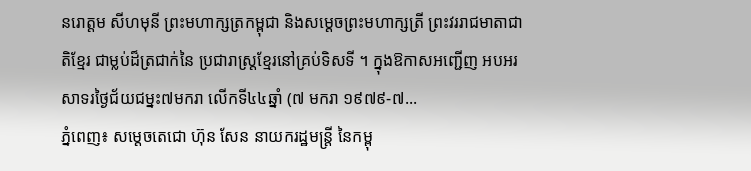នរោត្តម សីហមុនី ព្រះមហាក្សត្រកម្ពុជា និងសម្តេចព្រះមហាក្សត្រី ព្រះវររាជមាតាជាតិខ្មែរ ជាម្លប់ដ៏ត្រជាក់នៃ ប្រជារាស្ត្រខ្មែរនៅគ្រប់ទិសទី ។ ក្នុងឱកាសអញ្ជើញ អបអរសាទរថ្ងៃជ័យជម្នះ៧មករា លើកទី៤៤ឆ្នាំ (៧ មករា ១៩៧៩-៧...
ភ្នំពេញ៖ សម្ដេចតេជោ ហ៊ុន សែន នាយករដ្ឋមន្ដ្រី នៃកម្ពុ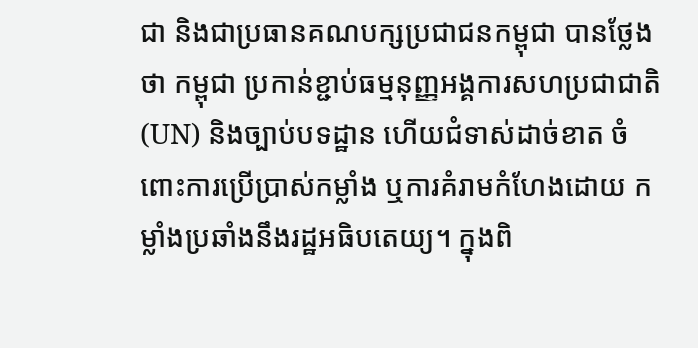ជា និងជាប្រធានគណបក្សប្រជាជនកម្ពុជា បានថ្លែងថា កម្ពុជា ប្រកាន់ខ្ជាប់ធម្មនុញ្ញអង្គការសហប្រជាជាតិ (UN) និងច្បាប់បទដ្ឋាន ហើយជំទាស់ដាច់ខាត ចំពោះការប្រើប្រាស់កម្លាំង ឬការគំរាមកំហែងដោយ កម្លាំងប្រឆាំងនឹងរដ្ឋអធិបតេយ្យ។ ក្នុងពិ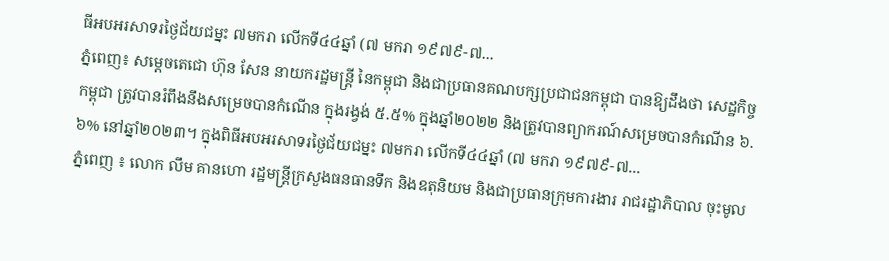ធីអបអរសាទរថ្ងៃជ័យជម្នះ ៧មករា លើកទី៤៤ឆ្នាំ (៧ មករា ១៩៧៩-៧...
ភ្នំពេញ៖ សម្ដេចតេជោ ហ៊ុន សែន នាយករដ្ឋមន្ដ្រី នៃកម្ពុជា និងជាប្រធានគណបក្សប្រជាជនកម្ពុជា បានឱ្យដឹងថា សេដ្ឋកិច្ចកម្ពុជា ត្រូវបានរំពឹងនឹងសម្រេចបានកំណើន ក្នុងរង្វង់ ៥.៥% ក្នុងឆ្នាំ២០២២ និងត្រូវបានព្យាករណ៍សម្រេចបានកំណើន ៦.៦% នៅឆ្នាំ២០២៣។ ក្នុងពិធីអបអរសាទរថ្ងៃជ័យជម្នះ ៧មករា លើកទី៤៤ឆ្នាំ (៧ មករា ១៩៧៩-៧...
ភ្នំពេញ ៖ លោក លឹម គានហោ រដ្ឋមន្ត្រីក្រសួងធនធានទឹក និងឧតុនិយម និងជាប្រធានក្រុមការងារ រាជរដ្ឋាភិបាល ចុះមូល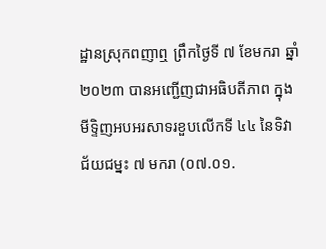ដ្ឋានស្រុកពញាឮ ព្រឹកថ្ងៃទី ៧ ខែមករា ឆ្នាំ ២០២៣ បានអញ្ជើញជាអធិបតីភាព ក្នុងមីទ្ទិញអបអរសាទរខួបលើកទី ៤៤ នៃទិវាជ័យជម្នះ ៧ មករា (០៧.០១.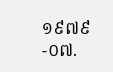១៩៧៩-០៧.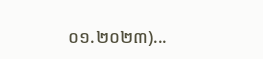០១.២០២៣)...